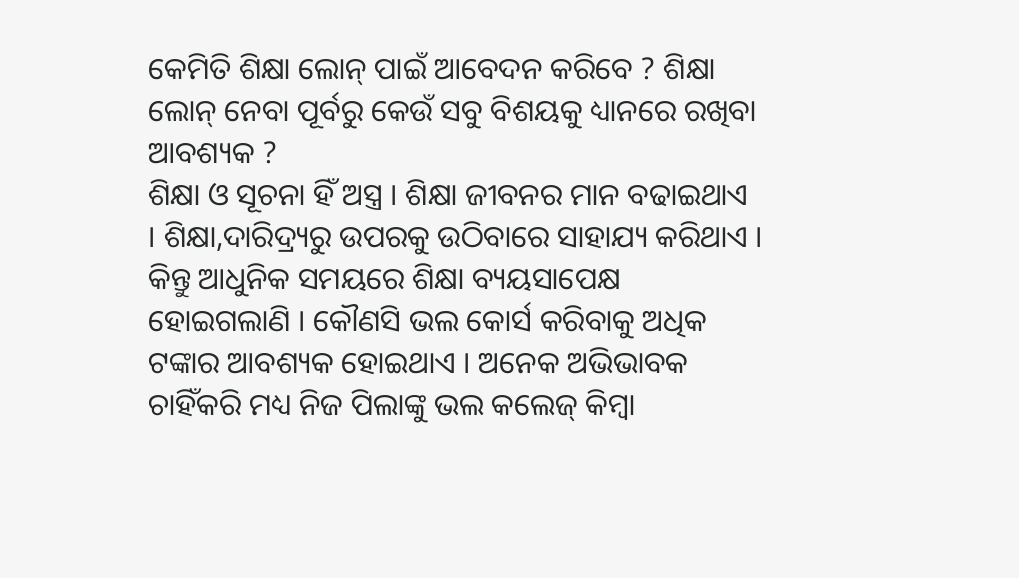କେମିତି ଶିକ୍ଷା ଲୋନ୍ ପାଇଁ ଆବେଦନ କରିବେ ? ଶିକ୍ଷା ଲୋନ୍ ନେବା ପୂର୍ବରୁ କେଉଁ ସବୁ ବିଶୟକୁ ଧ୍ୟାନରେ ରଖିବା ଆବଶ୍ୟକ ?
ଶିକ୍ଷା ଓ ସୂଚନା ହିଁ ଅସ୍ତ୍ର । ଶିକ୍ଷା ଜୀବନର ମାନ ବଢାଇଥାଏ । ଶିକ୍ଷା,ଦାରିଦ୍ର୍ୟରୁ ଉପରକୁ ଉଠିବାରେ ସାହାଯ୍ୟ କରିଥାଏ । କିନ୍ତୁ ଆଧୁନିକ ସମୟରେ ଶିକ୍ଷା ବ୍ୟୟସାପେକ୍ଷ ହୋଇଗଲାଣି । କୌଣସି ଭଲ କୋର୍ସ କରିବାକୁ ଅଧିକ ଟଙ୍କାର ଆବଶ୍ୟକ ହୋଇଥାଏ । ଅନେକ ଅଭିଭାବକ ଚାହିଁକରି ମଧ୍ୟ ନିଜ ପିଲାଙ୍କୁ ଭଲ କଲେଜ୍ କିମ୍ବା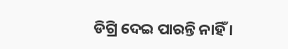ଡିଗ୍ରି ଦେଇ ପାରନ୍ତି ନାହିଁ ।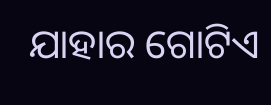ଯାହାର ଗୋଟିଏ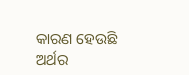କାରଣ ହେଉଛି ଅର୍ଥର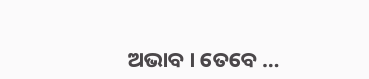ଅଭାବ । ତେବେ …